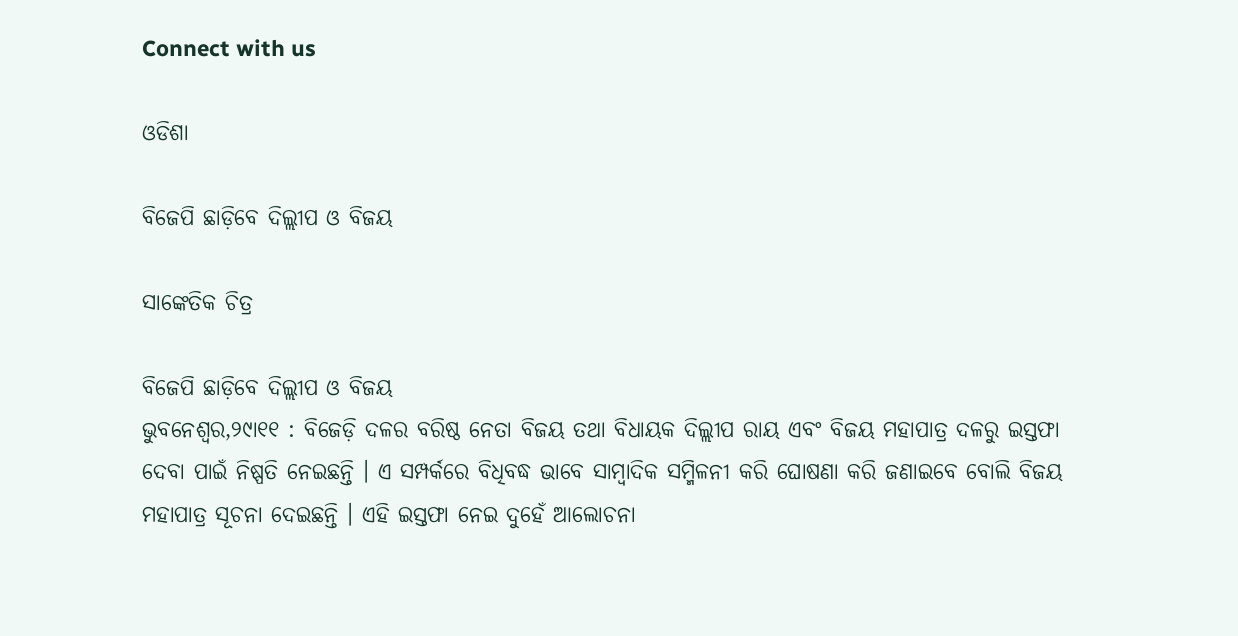Connect with us

ଓଡିଶା

ବିଜେପି ଛାଡ଼ିବେ ଦିଲ୍ଲୀପ ଓ ବିଜୟ

ସାଙ୍କେତିକ ଚିତ୍ର

ବିଜେପି ଛାଡ଼ିବେ ଦିଲ୍ଲୀପ ଓ ବିଜୟ
ଭୁବନେଶ୍ୱର,୨୯ା୧୧ : ବିଜେଡ଼ି ଦଳର ବରିଷ୍ଠ ନେତା ବିଜୟ ତଥା ବିଧାୟକ ଦିଲ୍ଲୀପ ରାୟ ଏବଂ ବିଜୟ ମହାପାତ୍ର ଦଳରୁ ଇସ୍ତଫା ଦେବା ପାଇଁ ନିଷ୍ପତି ନେଇଛନ୍ତି । ଏ ସମ୍ପର୍କରେ ବିଧିବଦ୍ଧ ଭାବେ ସାମ୍ବାଦିକ ସମ୍ମିଳନୀ କରି ଘୋଷଣା କରି ଜଣାଇବେ ବୋଲି ବିଜୟ ମହାପାତ୍ର ସୂଚନା ଦେଇଛନ୍ତି । ଏହି ଇସ୍ତଫା ନେଇ ଦୁହେଁ ଆଲୋଚନା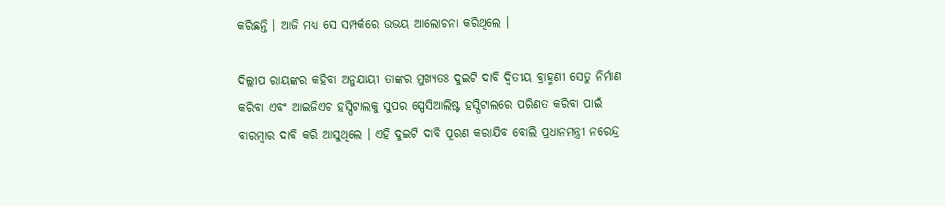କରିଛନ୍ତି । ଆଜି ମଧ୍ୟ ସେ ସମ୍ପର୍କରେ ଉଭୟ ଆଲୋଚନା କରିଥିଲେ ।

ଦିଲ୍ଲୀପ ରାୟଙ୍କର କହିବା ଅନୁଯାୟୀ ତାଙ୍କର ମୁଖ୍ୟତଃ ଦୁଇଟି ଦାବି ଦ୍ୱିତୀୟ ବ୍ରାହ୍ମଣୀ ସେତୁ ନିର୍ମାଣ କରିବା ଏବଂ ଆଇଜିଏଚ ହସ୍ପିଟାଲକୁ ସୁପର ସ୍ପେସିଆଲିଷ୍ଟ ହସ୍ପିଟାଲରେ ପରିଣତ କରିବା ପାଇଁ ବାରମ୍ବାର ଦାବି କରି ଆସୁଥିଲେ । ଏହି ଦୁଇଟି ଦାବି ପୂରଣ କରାଯିବ ବୋଲି ପ୍ରଧାନମନ୍ତ୍ରୀ ନରେନ୍ଦ୍ର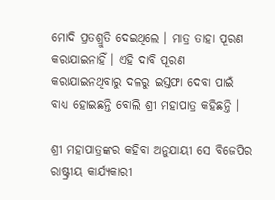ମୋଦି ପ୍ରତଶ୍ରୁତି ଦେଇଥିଲେ । ମାତ୍ର ତାହା ପୂରଣ କରାଯାଇନାହିଁ । ଏହି ଦାବି ପୂରଣ କରାଯାଇନଥିବାରୁ ଦଳରୁ ଇସ୍ତଫା ଦେବା ପାଇଁ ବାଧ୍ୟ ହୋଇଛନ୍ତି ବୋଲି ଶ୍ରୀ ମହାପାତ୍ର କହିଛନ୍ତି ।

ଶ୍ରୀ ମହାପାତ୍ରଙ୍କର କହିବା ଅନୁଯାୟୀ ସେ ବିଜେପିର ରାଷ୍ଟ୍ରୀୟ କାର୍ଯ୍ୟକାରୀ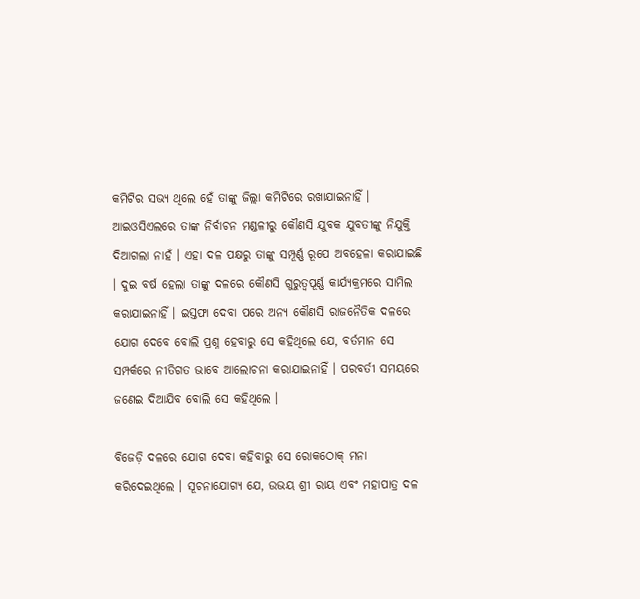କମିଟିର ସଭ୍ୟ ଥିଲେ ହେଁ ତାଙ୍କୁ ଜିଲ୍ଲା କମିଟିରେ ରଖାଯାଇନାହିଁ । ଆଇଓସିଏଲରେ ତାଙ୍କ ନିର୍ବାଚନ ମଣ୍ଡଳୀରୁ କୌଣସି ଯୁବକ ଯୁବତୀଙ୍କୁ ନିଯୁକ୍ତି ଦିଆଗଲା ନାହଁ । ଏହା ଦଳ ପକ୍ଷରୁ ତାଙ୍କୁ ସମ୍ପୂର୍ଣ୍ଣ ରୂପେ ଅବହେଳା କରାଯାଇଛି । ଦୁଇ ବର୍ଷ ହେଲା ତାଙ୍କୁ ଦଳରେ କୌଣସି ଗୁରୁତ୍ୱପୂର୍ଣ୍ଣ କାର୍ଯ୍ୟକ୍ରମରେ ସାମିଲ କରାଯାଇନାହିଁ । ଇସ୍ତଫା ଦେବା ପରେ ଅନ୍ୟ କୌଣସି ରାଜନୈତିକ ଦଳରେ ଯୋଗ ଦେବେ ବୋଲି ପ୍ରଶ୍ନ ହେବାରୁ ସେ କହିଥିଲେ ଯେ, ବର୍ତମାନ ସେ ସମ୍ପର୍କରେ ନୀତିଗତ ଭାବେ ଆଲୋଚନା କରାଯାଇନାହିଁ । ପରବର୍ତୀ ସମୟରେ ଜଣେଇ ଦିଆଯିବ ବୋଲି ସେ କହିଥିଲେ ।

ବିଜେଡ଼ି ଦଳରେ ଯୋଗ ଦେବା କହିବାରୁ ସେ ରୋକଠୋକ୍ ମନା କରିଦେଇଥିଲେ । ସୂଚନାଯୋଗ୍ୟ ଯେ, ଉଭୟ ଶ୍ରୀ ରାୟ ଏବଂ ମହାପାତ୍ର ଦଳ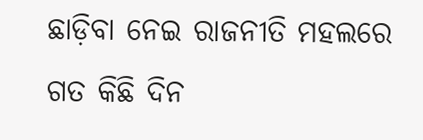ଛାଡ଼ିବା ନେଇ ରାଜନୀତି ମହଲରେ ଗତ କିଛି ଦିନ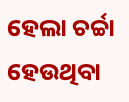ହେଲା ଚର୍ଚ୍ଚା ହେଉଥିବା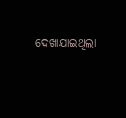ଦେଖାଯାଇଥିଲା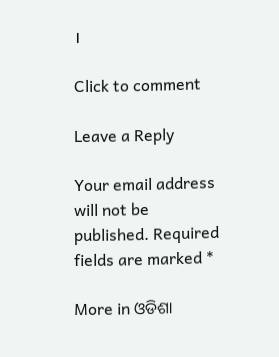।

Click to comment

Leave a Reply

Your email address will not be published. Required fields are marked *

More in ଓଡିଶା